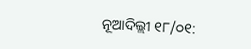ନୂଆଦିଲ୍ଲୀ ୧୮/୦୧: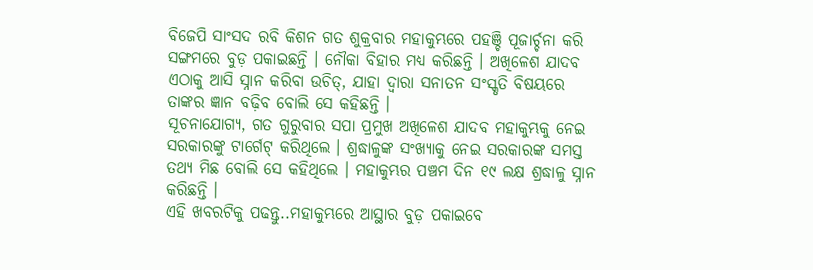ବିଜେପି ସାଂସଦ ରବି କିଶନ ଗତ ଶୁକ୍ରବାର ମହାକୁମ୍ଭରେ ପହଞ୍ଚି ପୂଜାର୍ଚ୍ଚନା କରି ସଙ୍ଗମରେ ବୁଡ଼ ପକାଇଛନ୍ତି । ନୌକା ବିହାର ମଧ୍ୟ କରିଛନ୍ତି । ଅଖିଳେଶ ଯାଦବ ଏଠାକୁ ଆସି ସ୍ନାନ କରିବା ଉଚିତ୍, ଯାହା ଦ୍ୱାରା ସନାତନ ସଂସ୍କୃତି ବିଷୟରେ ତାଙ୍କର ଜ୍ଞାନ ବଢ଼ିବ ବୋଲି ସେ କହିଛନ୍ତି ।
ସୂଚନାଯୋଗ୍ୟ, ଗତ ଗୁରୁବାର ସପା ପ୍ରମୁଖ ଅଖିଳେଶ ଯାଦବ ମହାକୁମ୍ଭକୁ ନେଇ ସରକାରଙ୍କୁ ଟାର୍ଗେଟ୍ କରିଥିଲେ । ଶ୍ରଦ୍ଧାଳୁଙ୍କ ସଂଖ୍ୟାକୁ ନେଇ ସରକାରଙ୍କ ସମସ୍ତ ତଥ୍ୟ ମିଛ ବୋଲି ସେ କହିଥିଲେ । ମହାକୁମ୍ଭର ପଞ୍ଚମ ଦିନ ୧୯ ଲକ୍ଷ ଶ୍ରଦ୍ଧାଳୁ ସ୍ନାନ କରିଛନ୍ତି ।
ଏହି ଖବରଟିକୁ ପଢନ୍ତୁ..ମହାକୁମ୍ଭରେ ଆସ୍ଥାର ବୁଡ଼ ପକାଇବେ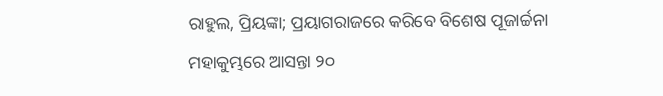ରାହୁଲ, ପ୍ରିୟଙ୍କା; ପ୍ରୟାଗରାଜରେ କରିବେ ବିଶେଷ ପୂଜାର୍ଚ୍ଚନା
ମହାକୁମ୍ଭରେ ଆସନ୍ତା ୨୦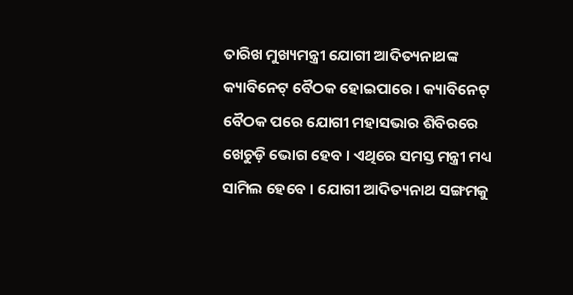ତାରିଖ ମୁଖ୍ୟମନ୍ତ୍ରୀ ଯୋଗୀ ଆଦିତ୍ୟନାଥଙ୍କ କ୍ୟାବିନେଟ୍ ବୈଠକ ହୋଇପାରେ । କ୍ୟାବିନେଟ୍ ବୈଠକ ପରେ ଯୋଗୀ ମହାସଭାର ଶିବିରରେ ଖେଚୁଡ଼ି ଭୋଗ ହେବ । ଏଥିରେ ସମସ୍ତ ମନ୍ତ୍ରୀ ମଧ୍ୟ ସାମିଲ ହେବେ । ଯୋଗୀ ଆଦିତ୍ୟନାଥ ସଙ୍ଗମକୁ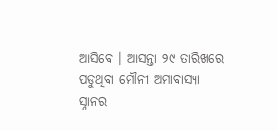ଆସିବେ । ଆସନ୍ତା ୨୯ ତାରିଖରେ ପଡୁଥିବା ମୌନୀ ଅମାବାସ୍ୟା ସ୍ନାନର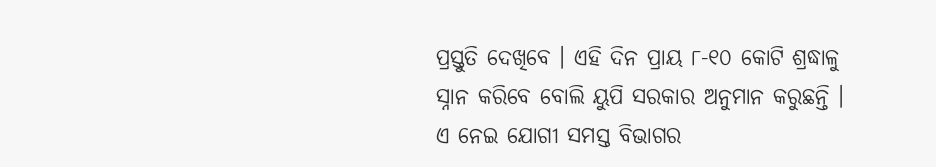ପ୍ରସ୍ତୁତି ଦେଖିବେ । ଏହି ଦିନ ପ୍ରାୟ ୮-୧୦ କୋଟି ଶ୍ରଦ୍ଧାଳୁ ସ୍ନାନ କରିବେ ବୋଲି ୟୁପି ସରକାର ଅନୁମାନ କରୁଛନ୍ତି । ଏ ନେଇ ଯୋଗୀ ସମସ୍ତ ବିଭାଗର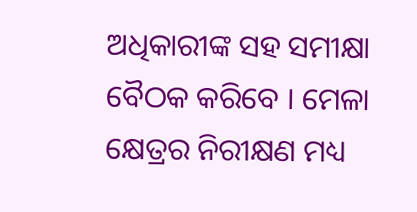ଅଧିକାରୀଙ୍କ ସହ ସମୀକ୍ଷା ବୈଠକ କରିବେ । ମେଳା କ୍ଷେତ୍ରର ନିରୀକ୍ଷଣ ମଧ୍ୟ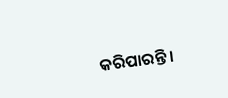କରିପାରନ୍ତି ।